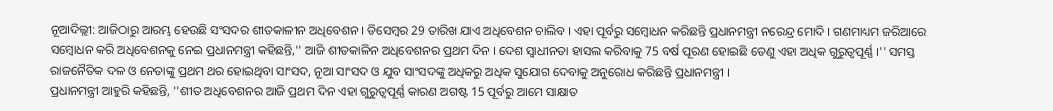ନୂଆଦିଲ୍ଲୀ: ଆଜିଠାରୁ ଆରମ୍ଭ ହେଉଛି ସଂସଦର ଶୀତକାଳୀନ ଅଧିବେଶନ । ଡିସେମ୍ବର 29 ତାରିଖ ଯାଏ ଅଧିବେଶନ ଚାଲିବ । ଏହା ପୂର୍ବରୁ ସମ୍ବୋଧନ କରିଛନ୍ତି ପ୍ରଧାନମନ୍ତ୍ରୀ ନରେନ୍ଦ୍ର ମୋଦି । ଗଣମାଧ୍ୟମ ଜରିଆରେ ସମ୍ବୋଧନ କରି ଅଧିବେଶନକୁ ନେଇ ପ୍ରଧାନମନ୍ତ୍ରୀ କହିଛନ୍ତି,'' ଆଜି ଶୀତକାଳିନ ଅଧିବେଶନର ପ୍ରଥମ ଦିନ । ଦେଶ ସ୍ବାଧୀନତା ହାସଲ କରିବାକୁ 75 ବର୍ଷ ପୂରଣ ହୋଇଛି ତେଣୁ ଏହା ଅଧିକ ଗୁରୁତ୍ବପୂର୍ଣ୍ଣ ।'' ସମସ୍ତ ରାଜନୈତିକ ଦଳ ଓ ନେତାଙ୍କୁ ପ୍ରଥମ ଥର ହୋଇଥିବା ସାଂସଦ, ନୂଆ ସାଂସଦ ଓ ଯୁବ ସାଂସଦଙ୍କୁ ଅଧିକରୁ ଅଧିକ ସୁଯୋଗ ଦେବାକୁ ଅନୁରୋଧ କରିଛନ୍ତି ପ୍ରଧାନମନ୍ତ୍ରୀ ।
ପ୍ରଧାନମନ୍ତ୍ରୀ ଆହୁରି କହିଛନ୍ତି, ''ଶୀତ ଅଧିବେଶନର ଆଜି ପ୍ରଥମ ଦିନ ଏହା ଗୁରୁତ୍ବପୂର୍ଣ୍ଣ କାରଣ ଅଗଷ୍ଟ 15 ପୂର୍ବରୁ ଆମେ ସାକ୍ଷାତ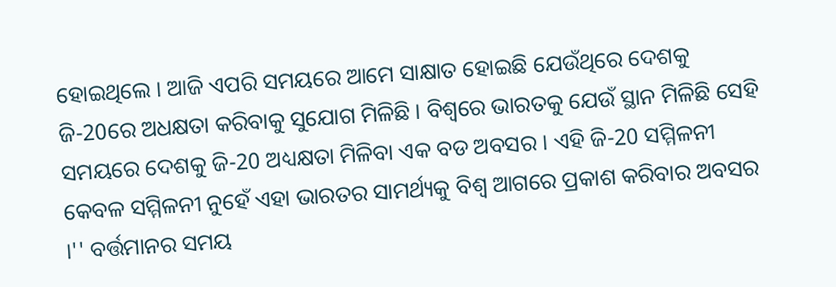ହୋଇଥିଲେ । ଆଜି ଏପରି ସମୟରେ ଆମେ ସାକ୍ଷାତ ହୋଇଛି ଯେଉଁଥିରେ ଦେଶକୁ ଜି-20ରେ ଅଧକ୍ଷତା କରିବାକୁ ସୁଯୋଗ ମିଳିଛି । ବିଶ୍ବରେ ଭାରତକୁ ଯେଉଁ ସ୍ଥାନ ମିଳିଛି ସେହି ସମୟରେ ଦେଶକୁ ଜି-20 ଅଧ୍ୟକ୍ଷତା ମିଳିବା ଏକ ବଡ ଅବସର । ଏହି ଜି-20 ସମ୍ମିଳନୀ କେବଳ ସମ୍ମିଳନୀ ନୁହେଁ ଏହା ଭାରତର ସାମର୍ଥ୍ୟକୁ ବିଶ୍ବ ଆଗରେ ପ୍ରକାଶ କରିବାର ଅବସର ।'' ବର୍ତ୍ତମାନର ସମୟ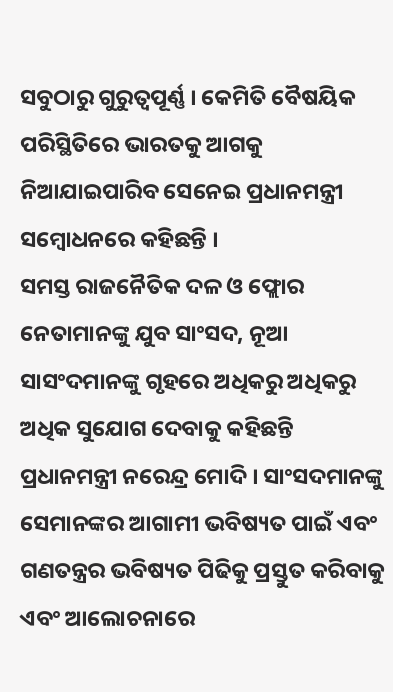ସବୁଠାରୁ ଗୁରୁତ୍ବପୂର୍ଣ୍ଣ । କେମିତି ବୈଷୟିକ ପରିସ୍ଥିତିରେ ଭାରତକୁ ଆଗକୁ ନିଆଯାଇପାରିବ ସେନେଇ ପ୍ରଧାନମନ୍ତ୍ରୀ ସମ୍ବୋଧନରେ କହିଛନ୍ତି ।
ସମସ୍ତ ରାଜନୈତିକ ଦଳ ଓ ଫ୍ଲୋର ନେତାମାନଙ୍କୁ ଯୁବ ସାଂସଦ, ନୂଆ ସାସଂଦମାନଙ୍କୁ ଗୃହରେ ଅଧିକରୁ ଅଧିକରୁ ଅଧିକ ସୁଯୋଗ ଦେବାକୁ କହିଛନ୍ତି ପ୍ରଧାନମନ୍ତ୍ରୀ ନରେନ୍ଦ୍ର ମୋଦି । ସାଂସଦମାନଙ୍କୁ ସେମାନଙ୍କର ଆଗାମୀ ଭବିଷ୍ୟତ ପାଇଁ ଏବଂ ଗଣତନ୍ତ୍ରର ଭବିଷ୍ୟତ ପିଢିକୁ ପ୍ରସ୍ତୁତ କରିବାକୁ ଏବଂ ଆଲୋଚନାରେ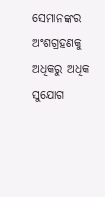ସେମାନଙ୍କର ଅଂଶଗ୍ରହଣକୁ ଅଧିକରୁ ଅଧିକ ସୁଯୋଗ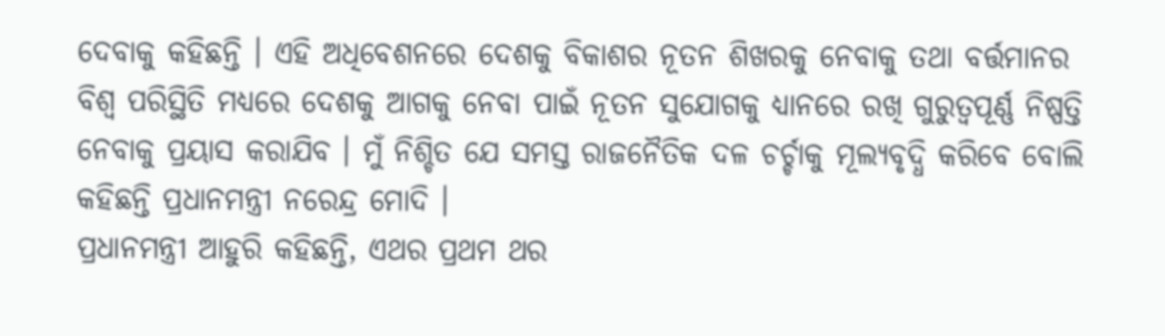ଦେବାକୁ କହିଛନ୍ତି । ଏହି ଅଧିବେଶନରେ ଦେଶକୁ ବିକାଶର ନୂତନ ଶିଖରକୁ ନେବାକୁ ତଥା ବର୍ତ୍ତମାନର ବିଶ୍ବ ପରିସ୍ଥିତି ମଧ୍ୟରେ ଦେଶକୁ ଆଗକୁ ନେବା ପାଇଁ ନୂତନ ସୁଯୋଗକୁ ଧ୍ୟାନରେ ରଖି ଗୁରୁତ୍ବପୂର୍ଣ୍ଣ ନିଷ୍ପତ୍ତି ନେବାକୁ ପ୍ରୟାସ କରାଯିବ । ମୁଁ ନିଶ୍ଚିତ ଯେ ସମସ୍ତ ରାଜନୈତିକ ଦଳ ଚର୍ଚ୍ଚାକୁ ମୂଲ୍ୟବୃଦ୍ଧି କରିବେ ବୋଲି କହିଛନ୍ତି ପ୍ରଧାନମନ୍ତ୍ରୀ ନରେନ୍ଦ୍ର ମୋଦି ।
ପ୍ରଧାନମନ୍ତ୍ରୀ ଆହୁରି କହିଛନ୍ତି, ଏଥର ପ୍ରଥମ ଥର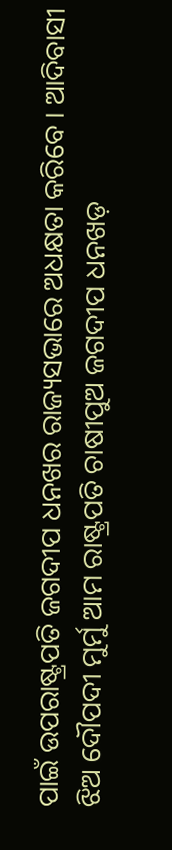ପାଇଁ ଉପରାଷ୍ଟ୍ରପତି ଜଗଦୀପ ଧନଖର ରାଜ୍ୟସଭାରେ ଅଧକ୍ଷତା କରିବେ । ଆଦିବାସୀ ଝିଅ ଦୌପଦୀ ମୁର୍ମୁ ଆମ ରାଷ୍ଟ୍ରପତି ଚାଷୀପୁଅ ଜଗଦୀପ ଧନଖଡ଼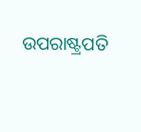ଉପରାଷ୍ଟ୍ରପତି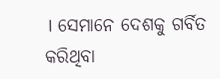। ସେମାନେ ଦେଶକୁ ଗର୍ବିତ କରିଥିବା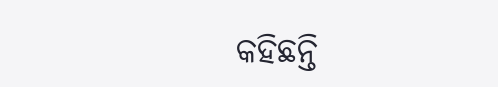କହିଛନ୍ତି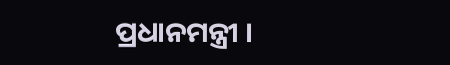ପ୍ରଧାନମନ୍ତ୍ରୀ ।